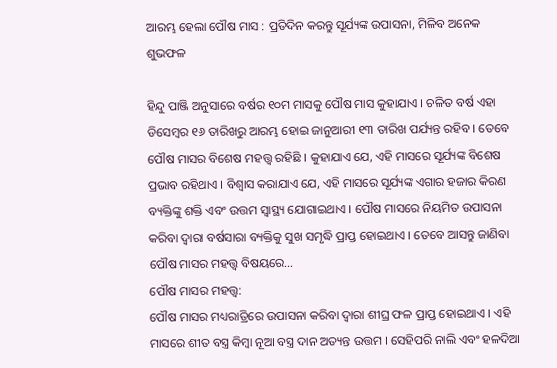ଆରମ୍ଭ ହେଲା ପୌଷ ମାସ : ପ୍ରତିଦିନ କରନ୍ତୁ ସୂର୍ଯ୍ୟଙ୍କ ଉପାସନା, ମିଳିବ ଅନେକ ଶୁଭଫଳ

ହିନ୍ଦୁ ପାଞ୍ଜି ଅନୁସାରେ ବର୍ଷର ୧୦ମ ମାସକୁ ପୌଷ ମାସ କୁହାଯାଏ । ଚଳିତ ବର୍ଷ ଏହା ଡିସେମ୍ବର ୧୬ ତାରିଖରୁ ଆରମ୍ଭ ହୋଇ ଜାନୁଆରୀ ୧୩ ତାରିଖ ପର୍ଯ୍ୟନ୍ତ ରହିବ । ତେବେ ପୌଷ ମାସର ବିଶେଷ ମହତ୍ତ୍ୱ ରହିଛି । କୁହାଯାଏ ଯେ, ଏହି ମାସରେ ସୂର୍ଯ୍ୟଙ୍କ ବିଶେଷ ପ୍ରଭାବ ରହିଥାଏ । ବିଶ୍ୱାସ କରାଯାଏ ଯେ, ଏହି ମାସରେ ସୂର୍ଯ୍ୟଙ୍କ ଏଗାର ହଜାର କିରଣ ବ୍ୟକ୍ତିଙ୍କୁ ଶକ୍ତି ଏବଂ ଉତ୍ତମ ସ୍ୱାସ୍ଥ୍ୟ ଯୋଗାଇଥାଏ । ପୌଷ ମାସରେ ନିୟମିତ ଉପାସନା କରିବା ଦ୍ୱାରା ବର୍ଷସାରା ବ୍ୟକ୍ତିକୁ ସୁଖ ସମୃଦ୍ଧି ପ୍ରାପ୍ତ ହୋଇଥାଏ । ତେବେ ଆସନ୍ତୁ ଜାଣିବା ପୌଷ ମାସର ମହତ୍ତ୍ୱ ବିଷୟରେ…
ପୌଷ ମାସର ମହତ୍ତ୍ୱ:
ପୌଷ ମାସର ମଧ୍ୟରାତ୍ରିରେ ଉପାସନା କରିବା ଦ୍ୱାରା ଶୀଘ୍ର ଫଳ ପ୍ରାପ୍ତ ହୋଇଥାଏ । ଏହି ମାସରେ ଶୀତ ବସ୍ତ୍ର କିମ୍ବା ନୂଆ ବସ୍ତ୍ର ଦାନ ଅତ୍ୟନ୍ତ ଉତ୍ତମ । ସେହିପରି ନାଲି ଏବଂ ହଳଦିଆ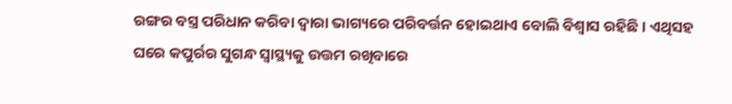ରଙ୍ଗର ବସ୍ତ୍ର ପରିଧାନ କରିବା ଦ୍ୱାରା ଭାଗ୍ୟରେ ପରିବର୍ତ୍ତନ ହୋଇଥାଏ ବୋଲି ବିଶ୍ୱାସ ରହିଛି । ଏଥିସହ ଘରେ କପୁର୍ରର ସୁଗନ୍ଧ ସ୍ୱାସ୍ଥ୍ୟକୁ ଉତ୍ତମ ରଖିବାରେ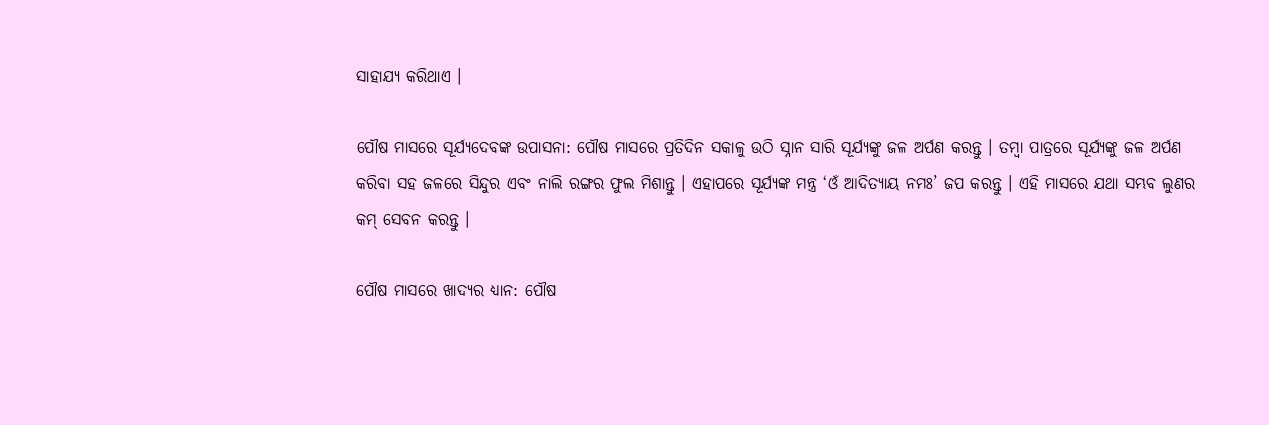ସାହାଯ୍ୟ କରିଥାଏ ।

ପୌଷ ମାସରେ ସୂର୍ଯ୍ୟଦେବଙ୍କ ଉପାସନା: ପୌଷ ମାସରେ ପ୍ରତିଦିନ ସକାଳୁ ଉଠି ସ୍ନାନ ସାରି ସୂର୍ଯ୍ୟଙ୍କୁ ଜଳ ଅର୍ପଣ କରନ୍ତୁ । ତମ୍ବା ପାତ୍ରରେ ସୂର୍ଯ୍ୟଙ୍କୁ ଜଳ ଅର୍ପଣ କରିବା ସହ ଜଳରେ ସିନ୍ଦୁର ଏବଂ ନାଲି ରଙ୍ଗର ଫୁଲ ମିଶାନ୍ତୁ । ଏହାପରେ ସୂର୍ଯ୍ୟଙ୍କ ମନ୍ତ୍ର ‘ଓଁ ଆଦିତ୍ୟାୟ ନମଃ’ ଜପ କରନ୍ତୁ । ଏହି ମାସରେ ଯଥା ସମ୍ଭବ ଲୁଣର କମ୍‌ ସେବନ କରନ୍ତୁ ।

ପୌଷ ମାସରେ ଖାଦ୍ୟର ଧ୍ୟାନ: ପୌଷ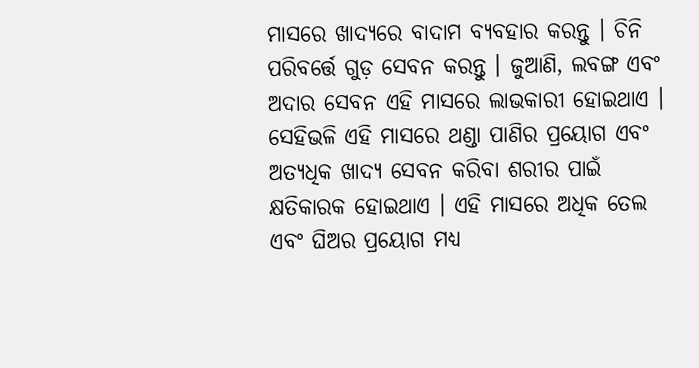ମାସରେ ଖାଦ୍ୟରେ ବାଦାମ ବ୍ୟବହାର କରନ୍ତୁ । ଚିନି ପରିବର୍ତ୍ତେ ଗୁଡ଼ ସେବନ କରନ୍ତୁ । ଜୁଆଣି, ଲବଙ୍ଗ ଏବଂ ଅଦାର ସେବନ ଏହି ମାସରେ ଲାଭକାରୀ ହୋଇଥାଏ । ସେହିଭଳି ଏହି ମାସରେ ଥଣ୍ଡା ପାଣିର ପ୍ରୟୋଗ ଏବଂ ଅତ୍ୟଧିକ ଖାଦ୍ୟ ସେବନ କରିବା ଶରୀର ପାଇଁ କ୍ଷତିକାରକ ହୋଇଥାଏ । ଏହି ମାସରେ ଅଧିକ ତେଲ ଏବଂ ଘିଅର ପ୍ରୟୋଗ ମଧ୍ୟ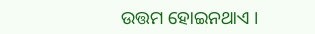ଉତ୍ତମ ହୋଇନଥାଏ ।